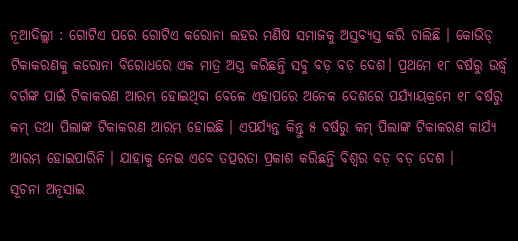ନୂଆଦିଲ୍ଲୀ : ଗୋଟିଏ ପରେ ଗୋଟିଏ କରୋନା ଲହର ମଣିଷ ସମାଜକୁ ଅସ୍ତବ୍ୟସ୍ତ କରି ଚାଲିଛି । କୋଭିଡ୍ ଟିକାକରଣକୁ କରୋନା ବିରୋଧରେ ଏକ ମାତ୍ର ଅସ୍ତ୍ର କରିଛନ୍ତି ସବୁ ବଡ଼ ବଡ଼ ଦେଶ। ପ୍ରଥମେ ୧୮ ବର୍ଷରୁ ଉର୍ଦ୍ଧ୍ୱ ବର୍ଗଙ୍କ ପାଇଁ ଟିକାକରଣ ଆରମ୍ଭ ହୋଇଥିବା ବେଳେ ଏହାପରେ ଅନେକ ଦେଶରେ ପର୍ଯ୍ୟାୟକ୍ରମେ ୧୮ ବର୍ଷରୁ କମ୍ ତଥା ପିଲାଙ୍କ ଟିକାକରଣ ଆରମ୍ଭ ହୋଇଛି । ଏପର୍ଯ୍ୟନ୍ତ କିନ୍ତୁ ୫ ବର୍ଷରୁ କମ୍ ପିଲାଙ୍କ ଟିକାକରଣ କାର୍ଯ୍ୟ ଆରମ୍ଭ ହୋଇପାରିନି । ଯାହାକୁ ନେଇ ଏବେ ତତ୍ପରତା ପ୍ରକାଶ କରିଛନ୍ତି ବିଶ୍ୱର ବଡ଼ ବଡ଼ ଦେଶ ।
ସୂଚନା ଅନୂସାଇ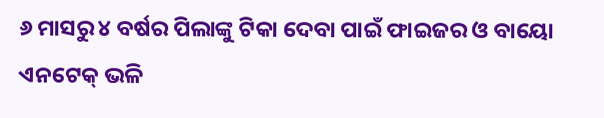୬ ମାସରୁ ୪ ବର୍ଷର ପିଲାଙ୍କୁ ଟିକା ଦେବା ପାଇଁ ଫାଇଜର ଓ ବାୟୋ ଏନଟେକ୍ ଭଳି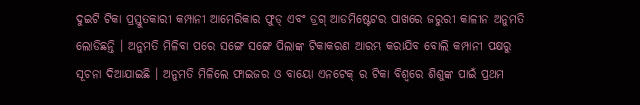ଦୁଇଟି ଟିକା ପ୍ରସ୍ତୁତକାରୀ କମ୍ପାନୀ ଆମେରିକାର ଫୁଡ୍ ଏବଂ ଡ୍ରଗ୍ ଆଡମିଷ୍ଟେଟର ପାଖରେ ଜରୁରୀ କାଳୀନ ଅନୁମତି ଲୋଡିଛନ୍ତି । ଅନୁମତି ମିଳିବା ପରେ ସଙ୍ଗେ ସଙ୍ଗେ ପିଲାଙ୍କ ଟିକାକରଣ ଆରମ୍ଭ କରାଯିବ ବୋଲି କମ୍ପାନୀ ପକ୍ଷରୁ ସୂଚନା ଦିଆଯାଇଛି । ଅନୁମତି ମିଳିଲେ ଫାଇଜର ଓ ବାୟୋ ଏନଟେକ୍ ର ଟିକା ବିଶ୍ୱରେ ଶିଶୁଙ୍କ ପାଇଁ ପ୍ରଥମ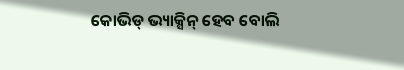କୋଭିଡ୍ ଭ୍ୟାକ୍ସିନ୍ ହେବ ବୋଲି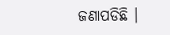ଜଣାପଡିଛି ।